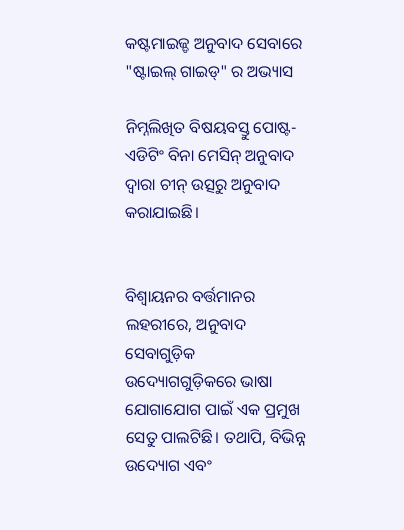କଷ୍ଟମାଇଜ୍ଡ ଅନୁବାଦ ସେବାରେ "ଷ୍ଟାଇଲ୍ ଗାଇଡ୍" ର ଅଭ୍ୟାସ

ନିମ୍ନଲିଖିତ ବିଷୟବସ୍ତୁ ପୋଷ୍ଟ-ଏଡିଟିଂ ବିନା ମେସିନ୍ ଅନୁବାଦ ଦ୍ୱାରା ଚୀନ୍ ଉତ୍ସରୁ ଅନୁବାଦ କରାଯାଇଛି।


ବିଶ୍ୱାୟନର ବର୍ତ୍ତମାନର ଲହରୀରେ, ଅନୁବାଦ ସେବାଗୁଡ଼ିକ ଉଦ୍ୟୋଗଗୁଡ଼ିକରେ ଭାଷା ଯୋଗାଯୋଗ ପାଇଁ ଏକ ପ୍ରମୁଖ ସେତୁ ପାଲଟିଛି। ତଥାପି, ବିଭିନ୍ନ ଉଦ୍ୟୋଗ ଏବଂ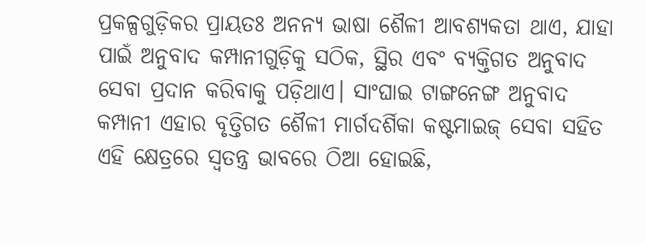ପ୍ରକଳ୍ପଗୁଡ଼ିକର ପ୍ରାୟତଃ ଅନନ୍ୟ ଭାଷା ଶୈଳୀ ଆବଶ୍ୟକତା ଥାଏ, ଯାହା ପାଇଁ ଅନୁବାଦ କମ୍ପାନୀଗୁଡ଼ିକୁ ସଠିକ, ସ୍ଥିର ଏବଂ ବ୍ୟକ୍ତିଗତ ଅନୁବାଦ ସେବା ପ୍ରଦାନ କରିବାକୁ ପଡ଼ିଥାଏ। ସାଂଘାଇ ଟାଙ୍ଗନେଙ୍ଗ ଅନୁବାଦ କମ୍ପାନୀ ଏହାର ବୃତ୍ତିଗତ ଶୈଳୀ ମାର୍ଗଦର୍ଶିକା କଷ୍ଟମାଇଜ୍ ସେବା ସହିତ ଏହି କ୍ଷେତ୍ରରେ ସ୍ୱତନ୍ତ୍ର ଭାବରେ ଠିଆ ହୋଇଛି,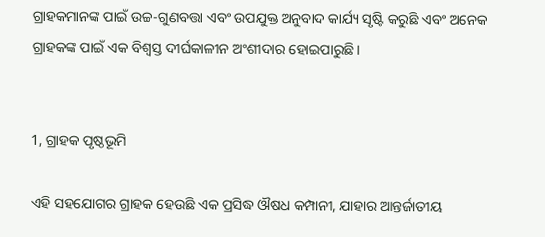ଗ୍ରାହକମାନଙ୍କ ପାଇଁ ଉଚ୍ଚ-ଗୁଣବତ୍ତା ଏବଂ ଉପଯୁକ୍ତ ଅନୁବାଦ କାର୍ଯ୍ୟ ସୃଷ୍ଟି କରୁଛି ଏବଂ ଅନେକ ଗ୍ରାହକଙ୍କ ପାଇଁ ଏକ ବିଶ୍ୱସ୍ତ ଦୀର୍ଘକାଳୀନ ଅଂଶୀଦାର ହୋଇପାରୁଛି।


1, ଗ୍ରାହକ ପୃଷ୍ଠଭୂମି

ଏହି ସହଯୋଗର ଗ୍ରାହକ ହେଉଛି ଏକ ପ୍ରସିଦ୍ଧ ଔଷଧ କମ୍ପାନୀ, ଯାହାର ଆନ୍ତର୍ଜାତୀୟ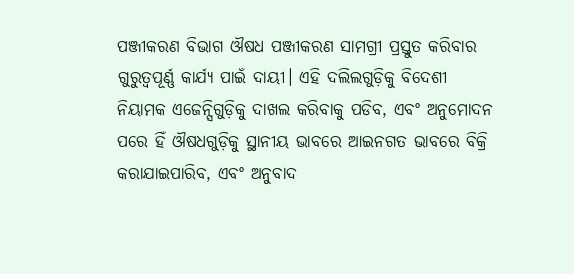ପଞ୍ଜୀକରଣ ବିଭାଗ ଔଷଧ ପଞ୍ଜୀକରଣ ସାମଗ୍ରୀ ପ୍ରସ୍ତୁତ କରିବାର ଗୁରୁତ୍ୱପୂର୍ଣ୍ଣ କାର୍ଯ୍ୟ ପାଇଁ ଦାୟୀ। ଏହି ଦଲିଲଗୁଡ଼ିକୁ ବିଦେଶୀ ନିୟାମକ ଏଜେନ୍ସିଗୁଡ଼ିକୁ ଦାଖଲ କରିବାକୁ ପଡିବ, ଏବଂ ଅନୁମୋଦନ ପରେ ହିଁ ଔଷଧଗୁଡ଼ିକୁ ସ୍ଥାନୀୟ ଭାବରେ ଆଇନଗତ ଭାବରେ ବିକ୍ରି କରାଯାଇପାରିବ, ଏବଂ ଅନୁବାଦ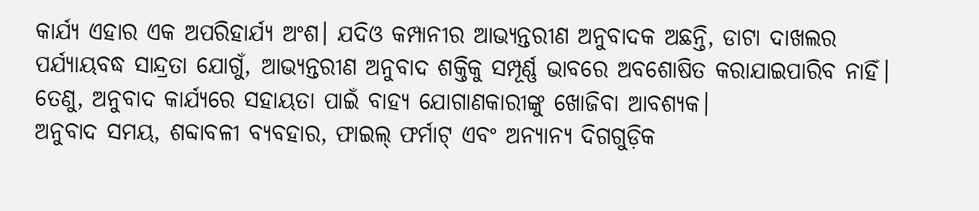କାର୍ଯ୍ୟ ଏହାର ଏକ ଅପରିହାର୍ଯ୍ୟ ଅଂଶ। ଯଦିଓ କମ୍ପାନୀର ଆଭ୍ୟନ୍ତରୀଣ ଅନୁବାଦକ ଅଛନ୍ତି, ଡାଟା ଦାଖଲର ପର୍ଯ୍ୟାୟବଦ୍ଧ ସାନ୍ଦ୍ରତା ଯୋଗୁଁ, ଆଭ୍ୟନ୍ତରୀଣ ଅନୁବାଦ ଶକ୍ତିକୁ ସମ୍ପୂର୍ଣ୍ଣ ଭାବରେ ଅବଶୋଷିତ କରାଯାଇପାରିବ ନାହିଁ। ତେଣୁ, ଅନୁବାଦ କାର୍ଯ୍ୟରେ ସହାୟତା ପାଇଁ ବାହ୍ୟ ଯୋଗାଣକାରୀଙ୍କୁ ଖୋଜିବା ଆବଶ୍ୟକ।
ଅନୁବାଦ ସମୟ, ଶବ୍ଦାବଳୀ ବ୍ୟବହାର, ଫାଇଲ୍ ଫର୍ମାଟ୍ ଏବଂ ଅନ୍ୟାନ୍ୟ ଦିଗଗୁଡ଼ିକ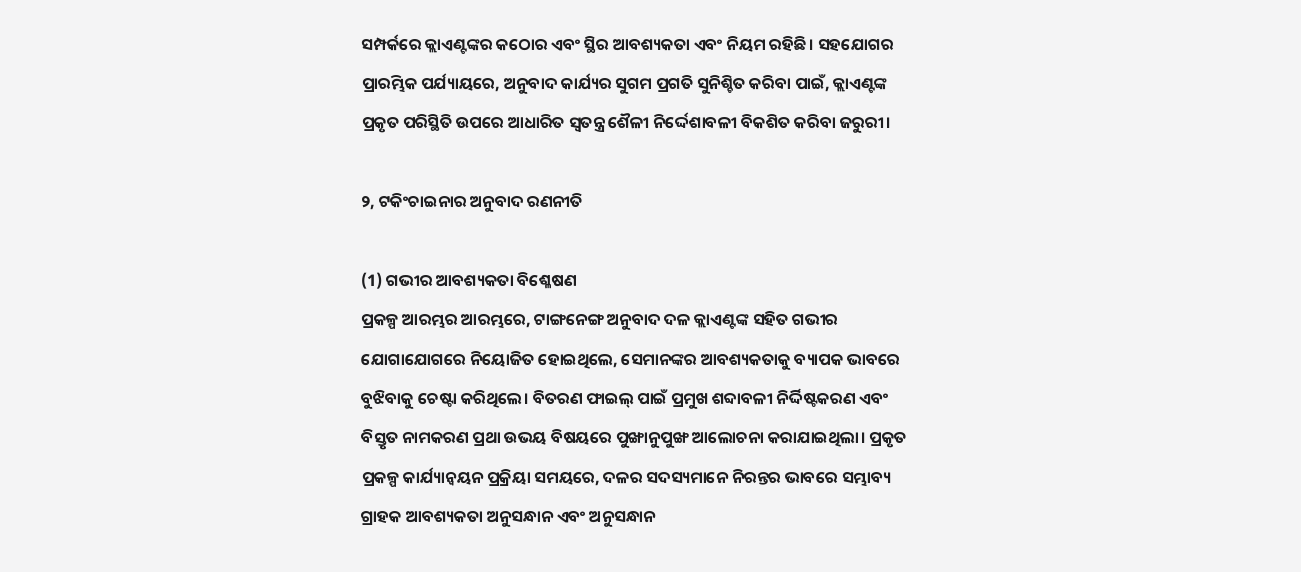ସମ୍ପର୍କରେ କ୍ଲାଏଣ୍ଟଙ୍କର କଠୋର ଏବଂ ସ୍ଥିର ଆବଶ୍ୟକତା ଏବଂ ନିୟମ ରହିଛି। ସହଯୋଗର ପ୍ରାରମ୍ଭିକ ପର୍ଯ୍ୟାୟରେ, ଅନୁବାଦ କାର୍ଯ୍ୟର ସୁଗମ ପ୍ରଗତି ସୁନିଶ୍ଚିତ କରିବା ପାଇଁ, କ୍ଲାଏଣ୍ଟଙ୍କ ପ୍ରକୃତ ପରିସ୍ଥିତି ଉପରେ ଆଧାରିତ ସ୍ୱତନ୍ତ୍ର ଶୈଳୀ ନିର୍ଦ୍ଦେଶାବଳୀ ବିକଶିତ କରିବା ଜରୁରୀ।

୨, ଟକିଂଚାଇନାର ଅନୁବାଦ ରଣନୀତି

(1) ଗଭୀର ଆବଶ୍ୟକତା ବିଶ୍ଳେଷଣ
ପ୍ରକଳ୍ପ ଆରମ୍ଭର ଆରମ୍ଭରେ, ଟାଙ୍ଗନେଙ୍ଗ ଅନୁବାଦ ଦଳ କ୍ଲାଏଣ୍ଟଙ୍କ ସହିତ ଗଭୀର ଯୋଗାଯୋଗରେ ନିୟୋଜିତ ହୋଇଥିଲେ, ସେମାନଙ୍କର ଆବଶ୍ୟକତାକୁ ବ୍ୟାପକ ଭାବରେ ବୁଝିବାକୁ ଚେଷ୍ଟା କରିଥିଲେ। ବିତରଣ ଫାଇଲ୍ ପାଇଁ ପ୍ରମୁଖ ଶବ୍ଦାବଳୀ ନିର୍ଦ୍ଦିଷ୍ଟକରଣ ଏବଂ ବିସ୍ତୃତ ନାମକରଣ ପ୍ରଥା ଉଭୟ ବିଷୟରେ ପୁଙ୍ଖାନୁପୁଙ୍ଖ ଆଲୋଚନା କରାଯାଇଥିଲା। ପ୍ରକୃତ ପ୍ରକଳ୍ପ କାର୍ଯ୍ୟାନ୍ୱୟନ ପ୍ରକ୍ରିୟା ସମୟରେ, ଦଳର ସଦସ୍ୟମାନେ ନିରନ୍ତର ଭାବରେ ସମ୍ଭାବ୍ୟ ଗ୍ରାହକ ଆବଶ୍ୟକତା ଅନୁସନ୍ଧାନ ଏବଂ ଅନୁସନ୍ଧାନ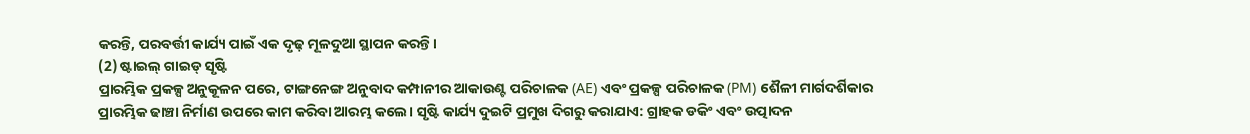କରନ୍ତି, ପରବର୍ତ୍ତୀ କାର୍ଯ୍ୟ ପାଇଁ ଏକ ଦୃଢ଼ ମୂଳଦୁଆ ସ୍ଥାପନ କରନ୍ତି।
(2) ଷ୍ଟାଇଲ୍ ଗାଇଡ୍ ସୃଷ୍ଟି
ପ୍ରାରମ୍ଭିକ ପ୍ରକଳ୍ପ ଅନୁକୂଳନ ପରେ, ଟାଙ୍ଗନେଙ୍ଗ ଅନୁବାଦ କମ୍ପାନୀର ଆକାଉଣ୍ଟ ପରିଚାଳକ (AE) ଏବଂ ପ୍ରକଳ୍ପ ପରିଚାଳକ (PM) ଶୈଳୀ ମାର୍ଗଦର୍ଶିକାର ପ୍ରାରମ୍ଭିକ ଢାଞ୍ଚା ନିର୍ମାଣ ଉପରେ କାମ କରିବା ଆରମ୍ଭ କଲେ। ସୃଷ୍ଟି କାର୍ଯ୍ୟ ଦୁଇଟି ପ୍ରମୁଖ ଦିଗରୁ କରାଯାଏ: ଗ୍ରାହକ ଡକିଂ ଏବଂ ଉତ୍ପାଦନ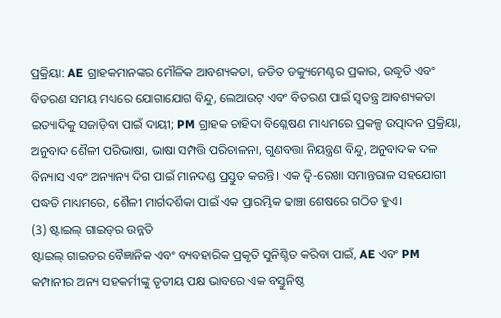ପ୍ରକ୍ରିୟା: AE ଗ୍ରାହକମାନଙ୍କର ମୌଳିକ ଆବଶ୍ୟକତା, ଜଡିତ ଡକ୍ୟୁମେଣ୍ଟର ପ୍ରକାର, ଉଦ୍ଧୃତି ଏବଂ ବିତରଣ ସମୟ ମଧ୍ୟରେ ଯୋଗାଯୋଗ ବିନ୍ଦୁ, ଲେଆଉଟ୍ ଏବଂ ବିତରଣ ପାଇଁ ସ୍ୱତନ୍ତ୍ର ଆବଶ୍ୟକତା ଇତ୍ୟାଦିକୁ ସଜାଡ଼ିବା ପାଇଁ ଦାୟୀ; PM ଗ୍ରାହକ ଚାହିଦା ବିଶ୍ଳେଷଣ ମାଧ୍ୟମରେ ପ୍ରକଳ୍ପ ଉତ୍ପାଦନ ପ୍ରକ୍ରିୟା, ଅନୁବାଦ ଶୈଳୀ ପରିଭାଷା, ଭାଷା ସମ୍ପତ୍ତି ପରିଚାଳନା, ଗୁଣବତ୍ତା ନିୟନ୍ତ୍ରଣ ବିନ୍ଦୁ, ଅନୁବାଦକ ଦଳ ବିନ୍ୟାସ ଏବଂ ଅନ୍ୟାନ୍ୟ ଦିଗ ପାଇଁ ମାନଦଣ୍ଡ ପ୍ରସ୍ତୁତ କରନ୍ତି। ଏକ ଦ୍ୱି-ରେଖା ସମାନ୍ତରାଳ ସହଯୋଗୀ ପଦ୍ଧତି ମାଧ୍ୟମରେ, ଶୈଳୀ ମାର୍ଗଦର୍ଶିକା ପାଇଁ ଏକ ପ୍ରାରମ୍ଭିକ ଢାଞ୍ଚା ଶେଷରେ ଗଠିତ ହୁଏ।
(3) ଷ୍ଟାଇଲ୍ ଗାଇଡ୍‌ର ଉନ୍ନତି
ଷ୍ଟାଇଲ୍ ଗାଇଡର ବୈଜ୍ଞାନିକ ଏବଂ ବ୍ୟବହାରିକ ପ୍ରକୃତି ସୁନିଶ୍ଚିତ କରିବା ପାଇଁ, AE ଏବଂ PM କମ୍ପାନୀର ଅନ୍ୟ ସହକର୍ମୀଙ୍କୁ ତୃତୀୟ ପକ୍ଷ ଭାବରେ ଏକ ବସ୍ତୁନିଷ୍ଠ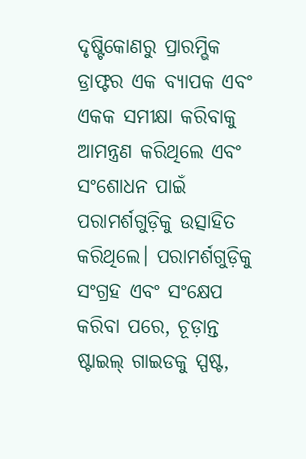ଦୃଷ୍ଟିକୋଣରୁ ପ୍ରାରମ୍ଭିକ ଡ୍ରାଫ୍ଟର ଏକ ବ୍ୟାପକ ଏବଂ ଏକକ ସମୀକ୍ଷା କରିବାକୁ ଆମନ୍ତ୍ରଣ କରିଥିଲେ ଏବଂ ସଂଶୋଧନ ପାଇଁ ପରାମର୍ଶଗୁଡ଼ିକୁ ଉତ୍ସାହିତ କରିଥିଲେ। ପରାମର୍ଶଗୁଡ଼ିକୁ ସଂଗ୍ରହ ଏବଂ ସଂକ୍ଷେପ କରିବା ପରେ, ଚୂଡ଼ାନ୍ତ ଷ୍ଟାଇଲ୍ ଗାଇଡକୁ ସ୍ପଷ୍ଟ,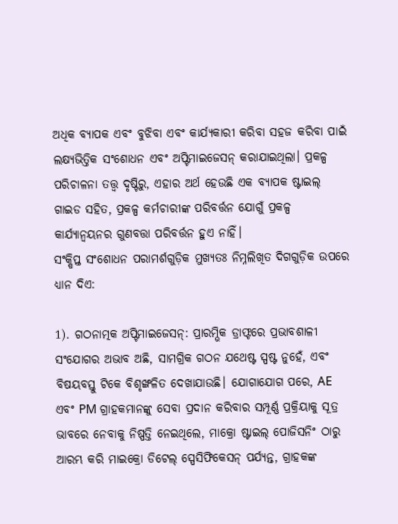ଅଧିକ ବ୍ୟାପକ ଏବଂ ବୁଝିବା ଏବଂ କାର୍ଯ୍ୟକାରୀ କରିବା ସହଜ କରିବା ପାଇଁ ଲକ୍ଷ୍ୟଭିତ୍ତିକ ସଂଶୋଧନ ଏବଂ ଅପ୍ଟିମାଇଜେସନ୍ କରାଯାଇଥିଲା। ପ୍ରକଳ୍ପ ପରିଚାଳନା ତତ୍ତ୍ୱ ଦୃଷ୍ଟିରୁ, ଏହାର ଅର୍ଥ ହେଉଛି ଏକ ବ୍ୟାପକ ଷ୍ଟାଇଲ୍ ଗାଇଡ ସହିତ, ପ୍ରକଳ୍ପ କର୍ମଚାରୀଙ୍କ ପରିବର୍ତ୍ତନ ଯୋଗୁଁ ପ୍ରକଳ୍ପ କାର୍ଯ୍ୟାନ୍ୱୟନର ଗୁଣବତ୍ତା ପରିବର୍ତ୍ତନ ହୁଏ ନାହିଁ।
ସଂକ୍ଷିପ୍ତ ସଂଶୋଧନ ପରାମର୍ଶଗୁଡ଼ିକ ମୁଖ୍ୟତଃ ନିମ୍ନଲିଖିତ ଦିଗଗୁଡ଼ିକ ଉପରେ ଧ୍ୟାନ ଦିଏ:

1). ଗଠନାତ୍ମକ ଅପ୍ଟିମାଇଜେସନ୍: ପ୍ରାରମ୍ଭିକ ଡ୍ରାଫ୍ଟରେ ପ୍ରଭାବଶାଳୀ ସଂଯୋଗର ଅଭାବ ଅଛି, ସାମଗ୍ରିକ ଗଠନ ଯଥେଷ୍ଟ ସ୍ପଷ୍ଟ ନୁହେଁ, ଏବଂ ବିଷୟବସ୍ତୁ ଟିକେ ବିଶୃଙ୍ଖଳିତ ଦେଖାଯାଉଛି। ଯୋଗାଯୋଗ ପରେ, AE ଏବଂ PM ଗ୍ରାହକମାନଙ୍କୁ ସେବା ପ୍ରଦାନ କରିବାର ସମ୍ପୂର୍ଣ୍ଣ ପ୍ରକ୍ରିୟାକୁ ସୂତ୍ର ଭାବରେ ନେବାକୁ ନିଷ୍ପତ୍ତି ନେଇଥିଲେ, ମାକ୍ରୋ ଷ୍ଟାଇଲ୍ ପୋଜିସନିଂ ଠାରୁ ଆରମ୍ଭ କରି ମାଇକ୍ରୋ ଡିଟେଲ୍ ସ୍ପେସିଫିକେସନ୍ ପର୍ଯ୍ୟନ୍ତ, ଗ୍ରାହକଙ୍କ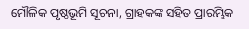ମୌଳିକ ପୃଷ୍ଠଭୂମି ସୂଚନା, ଗ୍ରାହକଙ୍କ ସହିତ ପ୍ରାରମ୍ଭିକ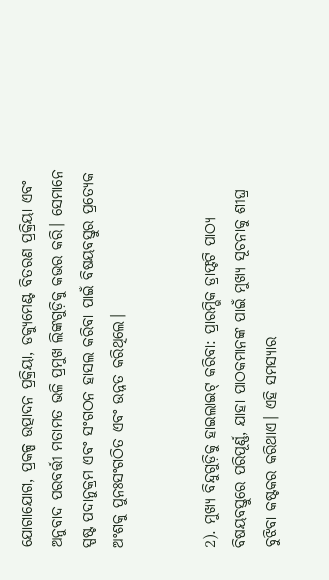ଯୋଗାଯୋଗ, ପ୍ରକଳ୍ପ ଉତ୍ପାଦନ ପ୍ରକ୍ରିୟା, ଡକ୍ୟୁମେଣ୍ଟ ବିତରଣ ପ୍ରକ୍ରିୟା ଏବଂ ଅନୁବାଦ ପରବର୍ତ୍ତୀ ମତାମତ ଭଳି ପ୍ରମୁଖ ଲିଙ୍କଗୁଡ଼ିକୁ କଭର କରି। ସେମାନେ ସ୍ପଷ୍ଟ ପଦାନୁକ୍ରମ ଏବଂ ସଂଗଠନ ହାସଲ କରିବା ପାଇଁ ବିଷୟବସ୍ତୁର ପ୍ରତ୍ୟେକ ଅଂଶକୁ ପୁନଃସଂଗଠିତ ଏବଂ ଉନ୍ନତ କରିଥିଲେ।


2). ମୁଖ୍ୟ ବିନ୍ଦୁଗୁଡ଼ିକୁ ହାଇଲାଇଟ୍ କରିବା: ପ୍ରାରମ୍ଭିକ ଡ୍ରାଫ୍ଟଟି ପାଠ୍ୟ ବିଷୟବସ୍ତୁରେ ପରିପୂର୍ଣ୍ଣ, ଯାହା ପାଠକମାନଙ୍କ ପାଇଁ ମୁଖ୍ୟ ସୂଚନାକୁ ଶୀଘ୍ର ବୁଝିବା କଷ୍ଟକର କରିଥାଏ। ଏହି ସମସ୍ୟାର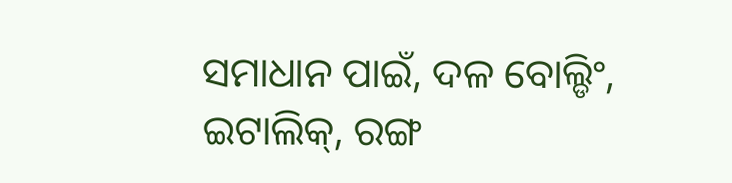ସମାଧାନ ପାଇଁ, ଦଳ ବୋଲ୍ଡିଂ, ଇଟାଲିକ୍, ରଙ୍ଗ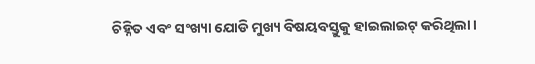ଚିହ୍ନିତ ଏବଂ ସଂଖ୍ୟା ଯୋଡି ମୁଖ୍ୟ ବିଷୟବସ୍ତୁକୁ ହାଇଲାଇଟ୍ କରିଥିଲା।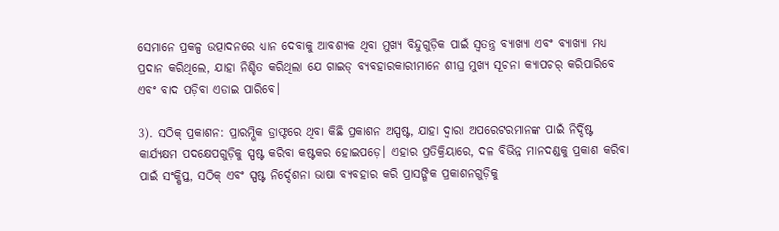ସେମାନେ ପ୍ରକଳ୍ପ ଉତ୍ପାଦନରେ ଧ୍ୟାନ ଦେବାକୁ ଆବଶ୍ୟକ ଥିବା ମୁଖ୍ୟ ବିନ୍ଦୁଗୁଡ଼ିକ ପାଇଁ ସ୍ୱତନ୍ତ୍ର ବ୍ୟାଖ୍ୟା ଏବଂ ବ୍ୟାଖ୍ୟା ମଧ୍ୟ ପ୍ରଦାନ କରିଥିଲେ, ଯାହା ନିଶ୍ଚିତ କରିଥିଲା ଯେ ଗାଇଡ୍ ବ୍ୟବହାରକାରୀମାନେ ଶୀଘ୍ର ମୁଖ୍ୟ ସୂଚନା କ୍ୟାପଚର୍ କରିପାରିବେ ଏବଂ ବାଦ ପଡ଼ିବା ଏଡାଇ ପାରିବେ।

3). ସଠିକ୍ ପ୍ରକାଶନ: ପ୍ରାରମ୍ଭିକ ଡ୍ରାଫ୍ଟରେ ଥିବା କିଛି ପ୍ରକାଶନ ଅସ୍ପଷ୍ଟ, ଯାହା ଦ୍ଵାରା ଅପରେଟରମାନଙ୍କ ପାଇଁ ନିର୍ଦ୍ଦିଷ୍ଟ କାର୍ଯ୍ୟକ୍ଷମ ପଦକ୍ଷେପଗୁଡ଼ିକୁ ସ୍ପଷ୍ଟ କରିବା କଷ୍ଟକର ହୋଇପଡ଼େ। ଏହାର ପ୍ରତିକ୍ରିୟାରେ, ଦଳ ବିଭିନ୍ନ ମାନଦଣ୍ଡକୁ ପ୍ରକାଶ କରିବା ପାଇଁ ସଂକ୍ଷିପ୍ତ, ସଠିକ୍ ଏବଂ ସ୍ପଷ୍ଟ ନିର୍ଦ୍ଦେଶନା ଭାଷା ବ୍ୟବହାର କରି ପ୍ରାସଙ୍ଗିକ ପ୍ରକାଶନଗୁଡ଼ିକୁ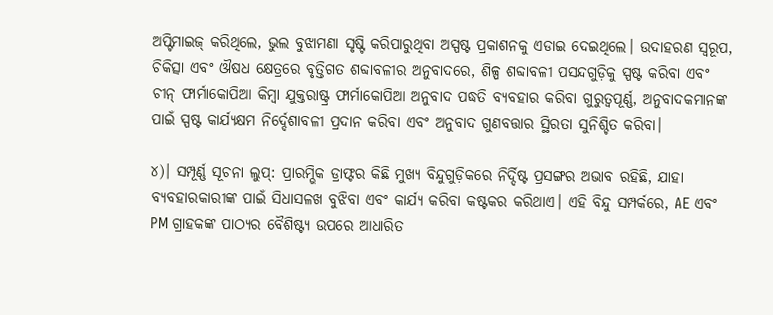ଅପ୍ଟିମାଇଜ୍ କରିଥିଲେ, ଭୁଲ ବୁଝାମଣା ସୃଷ୍ଟି କରିପାରୁଥିବା ଅସ୍ପଷ୍ଟ ପ୍ରକାଶନକୁ ଏଡାଇ ଦେଇଥିଲେ। ଉଦାହରଣ ସ୍ୱରୂପ, ଚିକିତ୍ସା ଏବଂ ଔଷଧ କ୍ଷେତ୍ରରେ ବୃତ୍ତିଗତ ଶବ୍ଦାବଳୀର ଅନୁବାଦରେ, ଶିଳ୍ପ ଶବ୍ଦାବଳୀ ପସନ୍ଦଗୁଡ଼ିକୁ ସ୍ପଷ୍ଟ କରିବା ଏବଂ ଚୀନ୍ ଫାର୍ମାକୋପିଆ କିମ୍ବା ଯୁକ୍ତରାଷ୍ଟ୍ର ଫାର୍ମାକୋପିଆ ଅନୁବାଦ ପଦ୍ଧତି ବ୍ୟବହାର କରିବା ଗୁରୁତ୍ୱପୂର୍ଣ୍ଣ, ଅନୁବାଦକମାନଙ୍କ ପାଇଁ ସ୍ପଷ୍ଟ କାର୍ଯ୍ୟକ୍ଷମ ନିର୍ଦ୍ଦେଶାବଳୀ ପ୍ରଦାନ କରିବା ଏବଂ ଅନୁବାଦ ଗୁଣବତ୍ତାର ସ୍ଥିରତା ସୁନିଶ୍ଚିତ କରିବା।

୪)। ସମ୍ପୂର୍ଣ୍ଣ ସୂଚନା ଲୁପ୍: ପ୍ରାରମ୍ଭିକ ଡ୍ରାଫ୍ଟର କିଛି ମୁଖ୍ୟ ବିନ୍ଦୁଗୁଡ଼ିକରେ ନିର୍ଦ୍ଦିଷ୍ଟ ପ୍ରସଙ୍ଗର ଅଭାବ ରହିଛି, ଯାହା ବ୍ୟବହାରକାରୀଙ୍କ ପାଇଁ ସିଧାସଳଖ ବୁଝିବା ଏବଂ କାର୍ଯ୍ୟ କରିବା କଷ୍ଟକର କରିଥାଏ। ଏହି ବିନ୍ଦୁ ସମ୍ପର୍କରେ, AE ଏବଂ PM ଗ୍ରାହକଙ୍କ ପାଠ୍ୟର ବୈଶିଷ୍ଟ୍ୟ ଉପରେ ଆଧାରିତ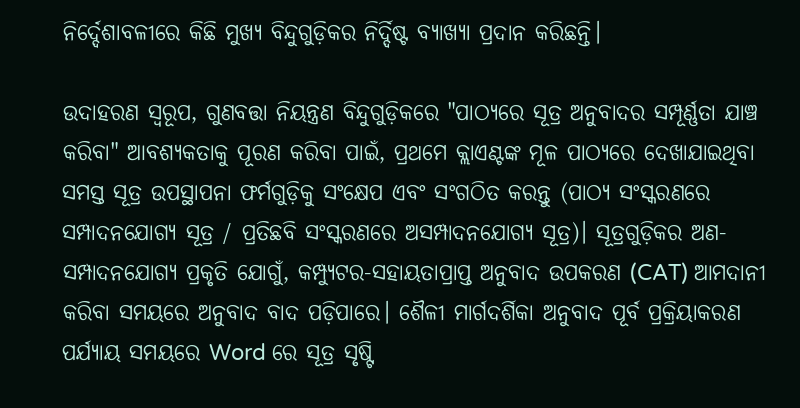ନିର୍ଦ୍ଦେଶାବଳୀରେ କିଛି ମୁଖ୍ୟ ବିନ୍ଦୁଗୁଡ଼ିକର ନିର୍ଦ୍ଦିଷ୍ଟ ବ୍ୟାଖ୍ୟା ପ୍ରଦାନ କରିଛନ୍ତି।

ଉଦାହରଣ ସ୍ୱରୂପ, ଗୁଣବତ୍ତା ନିୟନ୍ତ୍ରଣ ବିନ୍ଦୁଗୁଡ଼ିକରେ "ପାଠ୍ୟରେ ସୂତ୍ର ଅନୁବାଦର ସମ୍ପୂର୍ଣ୍ଣତା ଯାଞ୍ଚ କରିବା" ଆବଶ୍ୟକତାକୁ ପୂରଣ କରିବା ପାଇଁ, ପ୍ରଥମେ କ୍ଲାଏଣ୍ଟଙ୍କ ମୂଳ ପାଠ୍ୟରେ ଦେଖାଯାଇଥିବା ସମସ୍ତ ସୂତ୍ର ଉପସ୍ଥାପନା ଫର୍ମଗୁଡ଼ିକୁ ସଂକ୍ଷେପ ଏବଂ ସଂଗଠିତ କରନ୍ତୁ (ପାଠ୍ୟ ସଂସ୍କରଣରେ ସମ୍ପାଦନଯୋଗ୍ୟ ସୂତ୍ର / ପ୍ରତିଛବି ସଂସ୍କରଣରେ ଅସମ୍ପାଦନଯୋଗ୍ୟ ସୂତ୍ର)। ସୂତ୍ରଗୁଡ଼ିକର ଅଣ-ସମ୍ପାଦନଯୋଗ୍ୟ ପ୍ରକୃତି ଯୋଗୁଁ, କମ୍ପ୍ୟୁଟର-ସହାୟତାପ୍ରାପ୍ତ ଅନୁବାଦ ଉପକରଣ (CAT) ଆମଦାନୀ କରିବା ସମୟରେ ଅନୁବାଦ ବାଦ ପଡ଼ିପାରେ। ଶୈଳୀ ମାର୍ଗଦର୍ଶିକା ଅନୁବାଦ ପୂର୍ବ ପ୍ରକ୍ରିୟାକରଣ ପର୍ଯ୍ୟାୟ ସମୟରେ Word ରେ ସୂତ୍ର ସୃଷ୍ଟି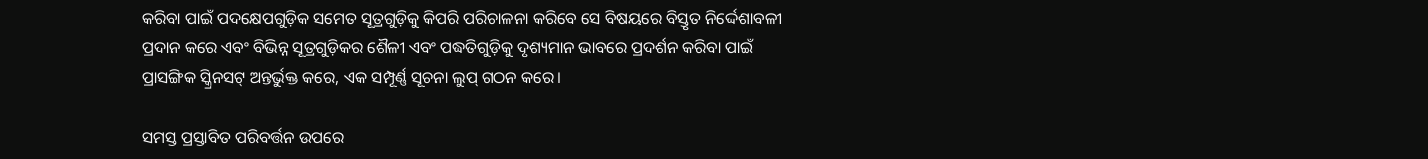କରିବା ପାଇଁ ପଦକ୍ଷେପଗୁଡ଼ିକ ସମେତ ସୂତ୍ରଗୁଡ଼ିକୁ କିପରି ପରିଚାଳନା କରିବେ ସେ ବିଷୟରେ ବିସ୍ତୃତ ନିର୍ଦ୍ଦେଶାବଳୀ ପ୍ରଦାନ କରେ ଏବଂ ବିଭିନ୍ନ ସୂତ୍ରଗୁଡ଼ିକର ଶୈଳୀ ଏବଂ ପଦ୍ଧତିଗୁଡ଼ିକୁ ଦୃଶ୍ୟମାନ ଭାବରେ ପ୍ରଦର୍ଶନ କରିବା ପାଇଁ ପ୍ରାସଙ୍ଗିକ ସ୍କ୍ରିନସଟ୍ ଅନ୍ତର୍ଭୁକ୍ତ କରେ, ଏକ ସମ୍ପୂର୍ଣ୍ଣ ସୂଚନା ଲୁପ୍ ଗଠନ କରେ।

ସମସ୍ତ ପ୍ରସ୍ତାବିତ ପରିବର୍ତ୍ତନ ଉପରେ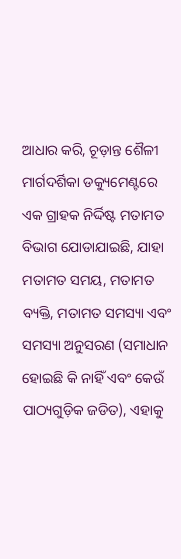ଆଧାର କରି, ଚୂଡ଼ାନ୍ତ ଶୈଳୀ ମାର୍ଗଦର୍ଶିକା ଡକ୍ୟୁମେଣ୍ଟରେ ଏକ ଗ୍ରାହକ ନିର୍ଦ୍ଦିଷ୍ଟ ମତାମତ ବିଭାଗ ଯୋଡାଯାଇଛି, ଯାହା ମତାମତ ସମୟ, ମତାମତ ବ୍ୟକ୍ତି, ମତାମତ ସମସ୍ୟା ଏବଂ ସମସ୍ୟା ଅନୁସରଣ (ସମାଧାନ ହୋଇଛି କି ନାହିଁ ଏବଂ କେଉଁ ପାଠ୍ୟଗୁଡ଼ିକ ଜଡିତ), ଏହାକୁ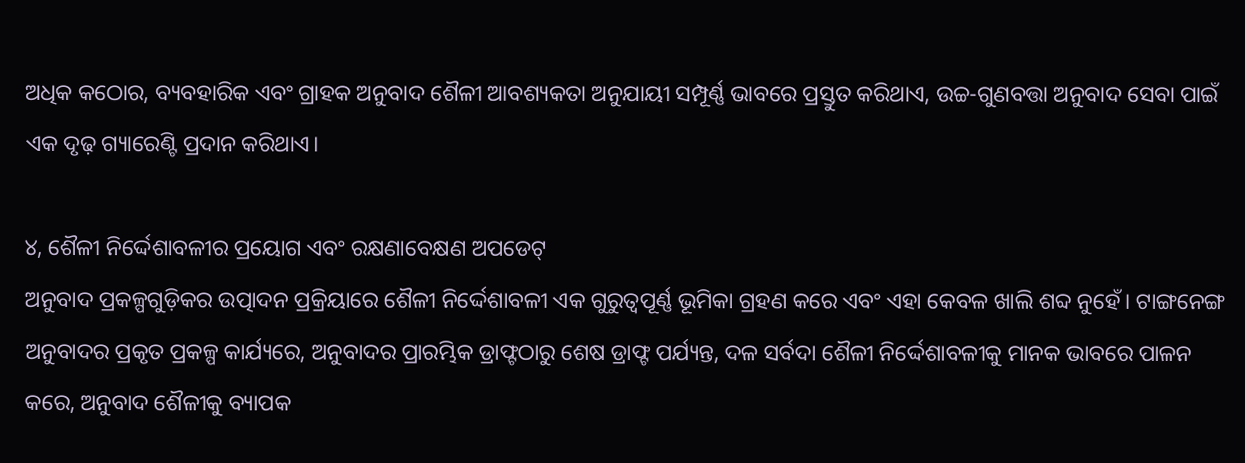ଅଧିକ କଠୋର, ବ୍ୟବହାରିକ ଏବଂ ଗ୍ରାହକ ଅନୁବାଦ ଶୈଳୀ ଆବଶ୍ୟକତା ଅନୁଯାୟୀ ସମ୍ପୂର୍ଣ୍ଣ ଭାବରେ ପ୍ରସ୍ତୁତ କରିଥାଏ, ଉଚ୍ଚ-ଗୁଣବତ୍ତା ଅନୁବାଦ ସେବା ପାଇଁ ଏକ ଦୃଢ଼ ଗ୍ୟାରେଣ୍ଟି ପ୍ରଦାନ କରିଥାଏ।

୪, ଶୈଳୀ ନିର୍ଦ୍ଦେଶାବଳୀର ପ୍ରୟୋଗ ଏବଂ ରକ୍ଷଣାବେକ୍ଷଣ ଅପଡେଟ୍
ଅନୁବାଦ ପ୍ରକଳ୍ପଗୁଡ଼ିକର ଉତ୍ପାଦନ ପ୍ରକ୍ରିୟାରେ ଶୈଳୀ ନିର୍ଦ୍ଦେଶାବଳୀ ଏକ ଗୁରୁତ୍ୱପୂର୍ଣ୍ଣ ଭୂମିକା ଗ୍ରହଣ କରେ ଏବଂ ଏହା କେବଳ ଖାଲି ଶବ୍ଦ ନୁହେଁ। ଟାଙ୍ଗନେଙ୍ଗ ଅନୁବାଦର ପ୍ରକୃତ ପ୍ରକଳ୍ପ କାର୍ଯ୍ୟରେ, ଅନୁବାଦର ପ୍ରାରମ୍ଭିକ ଡ୍ରାଫ୍ଟଠାରୁ ଶେଷ ଡ୍ରାଫ୍ଟ ପର୍ଯ୍ୟନ୍ତ, ଦଳ ସର୍ବଦା ଶୈଳୀ ନିର୍ଦ୍ଦେଶାବଳୀକୁ ମାନକ ଭାବରେ ପାଳନ କରେ, ଅନୁବାଦ ଶୈଳୀକୁ ବ୍ୟାପକ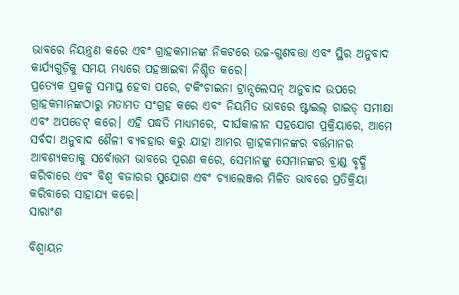ଭାବରେ ନିୟନ୍ତ୍ରଣ କରେ ଏବଂ ଗ୍ରାହକମାନଙ୍କ ନିକଟରେ ଉଚ୍ଚ-ଗୁଣବତ୍ତା ଏବଂ ସ୍ଥିର ଅନୁବାଦ କାର୍ଯ୍ୟଗୁଡ଼ିକୁ ସମୟ ମଧ୍ୟରେ ପହଞ୍ଚାଇବା ନିଶ୍ଚିତ କରେ।
ପ୍ରତ୍ୟେକ ପ୍ରକଳ୍ପ ସମାପ୍ତ ହେବା ପରେ, ଟକିଂଚାଇନା ଟ୍ରାନ୍ସଲେସନ୍ ଅନୁବାଦ ଉପରେ ଗ୍ରାହକମାନଙ୍କଠାରୁ ମତାମତ ସଂଗ୍ରହ କରେ ଏବଂ ନିୟମିତ ଭାବରେ ଷ୍ଟାଇଲ୍ ଗାଇଡ୍ ସମୀକ୍ଷା ଏବଂ ଅପଡେଟ୍ କରେ। ଏହି ପଦ୍ଧତି ମାଧ୍ୟମରେ, ଦୀର୍ଘକାଳୀନ ସହଯୋଗ ପ୍ରକ୍ରିୟାରେ, ଆମେ ସର୍ବଦା ଅନୁବାଦ ଶୈଳୀ ବ୍ୟବହାର କରୁ ଯାହା ଆମର ଗ୍ରାହକମାନଙ୍କର ବର୍ତ୍ତମାନର ଆବଶ୍ୟକତାକୁ ସର୍ବୋତ୍ତମ ଭାବରେ ପୂରଣ କରେ, ସେମାନଙ୍କୁ ସେମାନଙ୍କର ବ୍ରାଣ୍ଡ ବୃଦ୍ଧି କରିବାରେ ଏବଂ ବିଶ୍ୱ ବଜାରର ସୁଯୋଗ ଏବଂ ଚ୍ୟାଲେଞ୍ଜର ମିଳିତ ଭାବରେ ପ୍ରତିକ୍ରିୟା କରିବାରେ ସାହାଯ୍ୟ କରେ।
ସାରାଂଶ

ବିଶ୍ୱାୟନ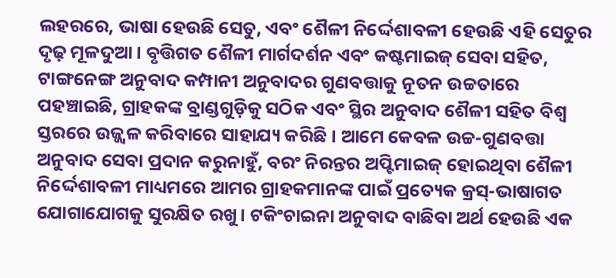ଲହରରେ, ଭାଷା ହେଉଛି ସେତୁ, ଏବଂ ଶୈଳୀ ନିର୍ଦ୍ଦେଶାବଳୀ ହେଉଛି ଏହି ସେତୁର ଦୃଢ଼ ମୂଳଦୁଆ। ବୃତ୍ତିଗତ ଶୈଳୀ ମାର୍ଗଦର୍ଶନ ଏବଂ କଷ୍ଟମାଇଜ୍ ସେବା ସହିତ, ଟାଙ୍ଗନେଙ୍ଗ ଅନୁବାଦ କମ୍ପାନୀ ଅନୁବାଦର ଗୁଣବତ୍ତାକୁ ନୂତନ ଉଚ୍ଚତାରେ ପହଞ୍ଚାଇଛି, ଗ୍ରାହକଙ୍କ ବ୍ରାଣ୍ଡଗୁଡ଼ିକୁ ସଠିକ ଏବଂ ସ୍ଥିର ଅନୁବାଦ ଶୈଳୀ ସହିତ ବିଶ୍ୱ ସ୍ତରରେ ଉଜ୍ଜ୍ୱଳ କରିବାରେ ସାହାଯ୍ୟ କରିଛି। ଆମେ କେବଳ ଉଚ୍ଚ-ଗୁଣବତ୍ତା ଅନୁବାଦ ସେବା ପ୍ରଦାନ କରୁନାହୁଁ, ବରଂ ନିରନ୍ତର ଅପ୍ଟିମାଇଜ୍ ହୋଇଥିବା ଶୈଳୀ ନିର୍ଦ୍ଦେଶାବଳୀ ମାଧ୍ୟମରେ ଆମର ଗ୍ରାହକମାନଙ୍କ ପାଇଁ ପ୍ରତ୍ୟେକ କ୍ରସ୍-ଭାଷାଗତ ଯୋଗାଯୋଗକୁ ସୁରକ୍ଷିତ ରଖୁ। ଟକିଂଚାଇନା ଅନୁବାଦ ବାଛିବା ଅର୍ଥ ହେଉଛି ଏକ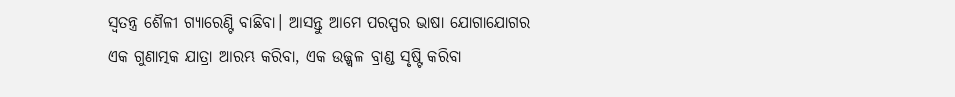ସ୍ୱତନ୍ତ୍ର ଶୈଳୀ ଗ୍ୟାରେଣ୍ଟି ବାଛିବା। ଆସନ୍ତୁ ଆମେ ପରସ୍ପର ଭାଷା ଯୋଗାଯୋଗର ଏକ ଗୁଣାତ୍ମକ ଯାତ୍ରା ଆରମ୍ଭ କରିବା, ଏକ ଉଜ୍ଜ୍ୱଳ ବ୍ରାଣ୍ଡ ସୃଷ୍ଟି କରିବା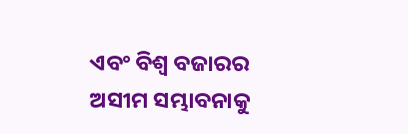ଏବଂ ବିଶ୍ୱ ବଜାରର ଅସୀମ ସମ୍ଭାବନାକୁ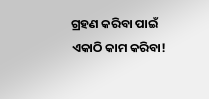ଗ୍ରହଣ କରିବା ପାଇଁ ଏକାଠି କାମ କରିବା!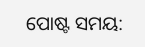ପୋଷ୍ଟ ସମୟ: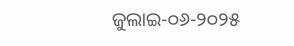ଜୁଲାଇ-୦୬-୨୦୨୫